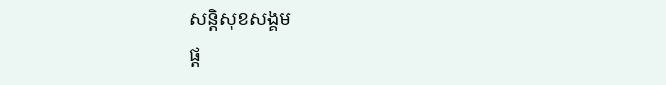សន្តិសុខសង្គម
ផ្ដ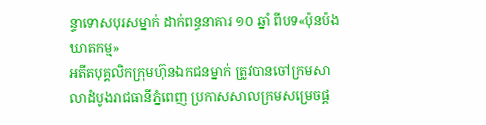ន្ទាទោសបុរសម្នាក់ ដាក់ពន្ធនាគារ ១០ ឆ្នាំ ពីបទ«ប៉ុនប៉ងឃាតកម្ម»
អតីតបុគ្គលិកក្រុមហ៊ុនឯកជនម្នាក់ ត្រូវបានចៅក្រមសាលាដំបូងរាជធានីភ្នំពេញ ប្រកាសសាលក្រមសម្រេចផ្ដ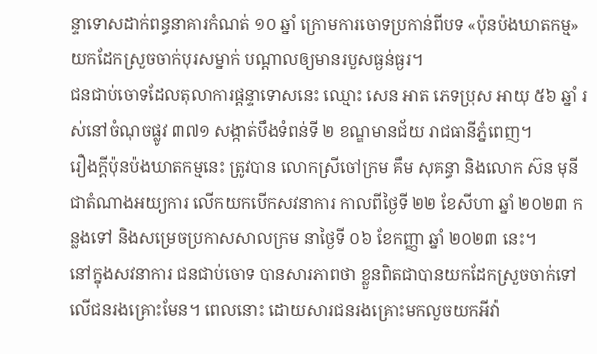ន្ទាទោសដាក់ពន្ធនាគារកំណត់ ១០ ឆ្នាំ ក្រោមការចោទប្រកាន់ពីបទ «ប៉ុនប៉ងឃាតកម្ម» យកដែកស្រួចចាក់បុរសម្នាក់ បណ្ដាលឲ្យមានរបួសធ្ងន់ធ្ងរ។
ជនជាប់ចោទដែលតុលាការផ្ដន្ទាទោសនេះ ឈ្មោះ សេន អាត ភេទប្រុស អាយុ ៥៦ ឆ្នាំ រស់នៅចំណុចផ្លូវ ៣៧១ សង្កាត់បឹងទំពន់ទី ២ ខណ្ឌមានជ័យ រាជធានីភ្នំពេញ។
រឿងក្ដីប៉ុនប៉ងឃាតកម្មនេះ ត្រូវបាន លោកស្រីចៅក្រម គឹម សុគន្ធា និងលោក ស៊ន មុនី ជាតំណាងអយ្យការ លើកយកបើកសវនាការ កាលពីថ្ងៃទី ២២ ខែសីហា ឆ្នាំ ២០២៣ កន្លងទៅ និងសម្រេចប្រកាសសាលក្រម នាថ្ងៃទី ០៦ ខែកញ្ញា ឆ្នាំ ២០២៣ នេះ។
នៅក្នុងសវនាការ ជនជាប់ចោទ បានសារភាពថា ខ្លួនពិតជាបានយកដែកស្រួចចាក់ទៅលើជនរងគ្រោះមែន។ ពេលនោះ ដោយសារជនរងគ្រោះមកលួចយកអីវ៉ា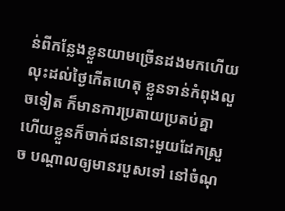ន់ពីកន្លែងខ្លួនយាមច្រើនដងមកហើយ លុះដល់ថ្ងៃកើតហេតុ ខ្លួនទាន់កំពុងលួចទៀត ក៏មានការប្រតាយប្រតប់គ្នា ហើយខ្លួនក៏ចាក់ជននោះមួយដែកស្រួច បណ្ដាលឲ្យមានរបួសទៅ នៅចំណុ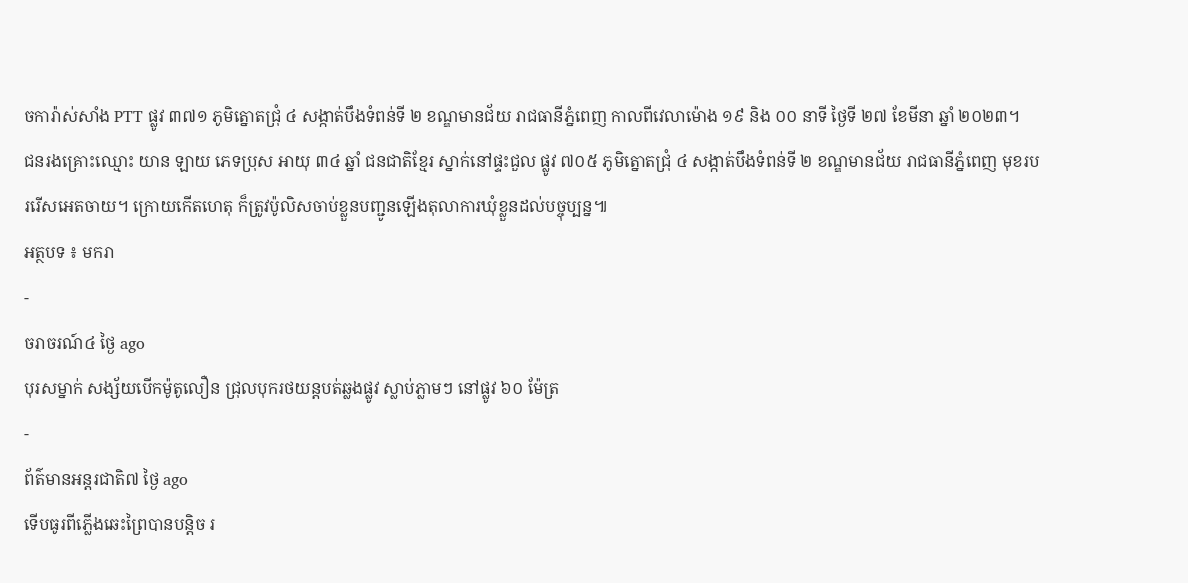ចការ៉ាស់សាំង PTT ផ្លូវ ៣៧១ ភូមិត្នោតជ្រុំ ៤ សង្កាត់បឹងទំពន់ទី ២ ខណ្ឌមានជ័យ រាជធានីភ្នំពេញ កាលពីវេលាម៉ោង ១៩ និង ០០ នាទី ថ្ងៃទី ២៧ ខែមីនា ឆ្នាំ ២០២៣។
ជនរងគ្រោះឈ្មោះ យាន ឡាយ ភេទប្រុស អាយុ ៣៤ ឆ្នាំ ជនជាតិខ្មែរ ស្នាក់នៅផ្ទះជួល ផ្លូវ ៧០៥ ភូមិត្នោតជ្រុំ ៤ សង្កាត់បឹងទំពន់ទី ២ ខណ្ឌមានជ័យ រាជធានីភ្នំពេញ មុខរបររើសអេតចាយ។ ក្រោយកើតហេតុ ក៏ត្រូវប៉ូលិសចាប់ខ្លួនបញ្ជូនឡើងតុលាការឃុំខ្លួនដល់បច្ចុប្បន្ន៕
អត្ថបទ ៖ មករា
-
ចរាចរណ៍៤ ថ្ងៃ ago
បុរសម្នាក់ សង្ស័យបើកម៉ូតូលឿន ជ្រុលបុករថយន្តបត់ឆ្លងផ្លូវ ស្លាប់ភ្លាមៗ នៅផ្លូវ ៦០ ម៉ែត្រ
-
ព័ត៌មានអន្ដរជាតិ៧ ថ្ងៃ ago
ទើបធូរពីភ្លើងឆេះព្រៃបានបន្តិច រ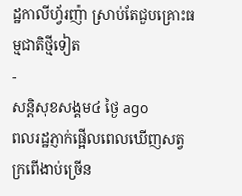ដ្ឋកាលីហ្វ័រញ៉ា ស្រាប់តែជួបគ្រោះធម្មជាតិថ្មីទៀត
-
សន្តិសុខសង្គម៤ ថ្ងៃ ago
ពលរដ្ឋភ្ញាក់ផ្អើលពេលឃើញសត្វក្រពើងាប់ច្រើន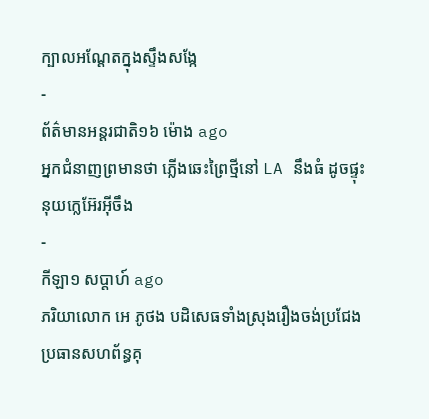ក្បាលអណ្ដែតក្នុងស្ទឹងសង្កែ
-
ព័ត៌មានអន្ដរជាតិ១៦ ម៉ោង ago
អ្នកជំនាញព្រមានថា ភ្លើងឆេះព្រៃថ្មីនៅ LA នឹងធំ ដូចផ្ទុះនុយក្លេអ៊ែរអ៊ីចឹង
-
កីឡា១ សប្តាហ៍ ago
ភរិយាលោក អេ ភូថង បដិសេធទាំងស្រុងរឿងចង់ប្រជែងប្រធានសហព័ន្ធគុ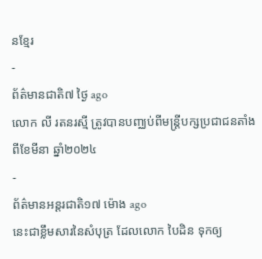នខ្មែរ
-
ព័ត៌មានជាតិ៧ ថ្ងៃ ago
លោក លី រតនរស្មី ត្រូវបានបញ្ឈប់ពីមន្ត្រីបក្សប្រជាជនតាំងពីខែមីនា ឆ្នាំ២០២៤
-
ព័ត៌មានអន្ដរជាតិ១៧ ម៉ោង ago
នេះជាខ្លឹមសារនៃសំបុត្រ ដែលលោក បៃដិន ទុកឲ្យ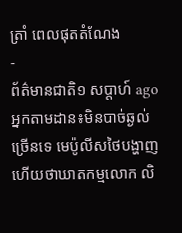ត្រាំ ពេលផុតតំណែង
-
ព័ត៌មានជាតិ១ សប្តាហ៍ ago
អ្នកតាមដាន៖មិនបាច់ឆ្ងល់ច្រើនទេ មេប៉ូលីសថៃបង្ហាញហើយថាឃាតកម្មលោក លិ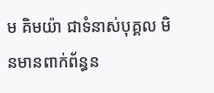ម គិមយ៉ា ជាទំនាស់បុគ្គល មិនមានពាក់ព័ន្ធន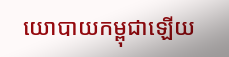យោបាយកម្ពុជាឡើយ